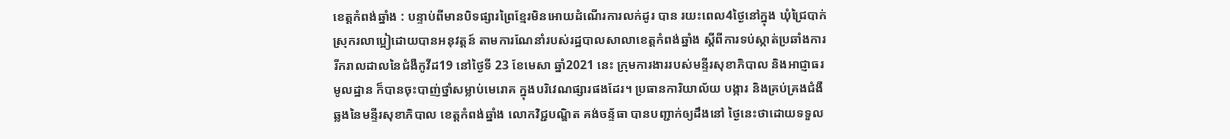ខេត្តកំពង់ឆ្នាំង : បន្ទាប់ពីមានបិទផ្សារព្រៃខ្មែរមិនអោយដំណើរការលក់ដូរ បាន រយះពេល4ថ្ងៃនៅក្នុង ឃុំជ្រៃបាក់ស្រុករលាប្អៀដោយបានអនុវត្តន៍ តាមការណែនាំរបស់រដ្ឋបាលសាលាខេត្តកំពង់ឆ្នាំង ស្តីពីការទប់ស្កាត់ប្រឆាំងការរីករាលដាលនៃជំងឺកូវីដ19 នៅថ្ងៃទី 23 ខែមេសា ឆ្នាំ2021 នេះ ក្រុមការងាររបស់មន្ទីរសុខាភិបាល និងអាជ្ញាធរមូលដ្ឋាន ក៏បានចុះបាញ់ថ្នាំសម្លាប់មេរោគ ក្នុងបរិវេណផ្សារផងដែរ។ ប្រធានការិយាល័យ បង្ការ និងគ្រប់គ្រងជំងឺឆ្លងនៃមន្ទីរសុខាភិបាល ខេត្តកំពង់ឆ្នាំង លោកវិជ្ជបណ្ឌិត គង់ចន្ទ័ធា បានបញ្ជាក់ឲ្យដឹងនៅ ថ្ងៃនេះថាដោយទទួល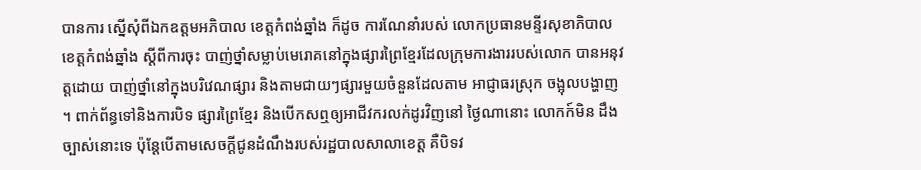បានការ ស្នើសុំពីឯកឧត្តមអភិបាល ខេត្តកំពង់ឆ្នាំង ក៏ដូច ការណែនាំរបស់ លោកប្រធានមន្ទីរសុខាភិបាល ខេត្តកំពង់ឆ្នាំង ស្ដីពីការចុះ បាញ់ថ្នាំសម្លាប់មេរោគនៅក្នុងផ្សារព្រៃខ្មែរដែលក្រុមការងាររបស់លោក បានអនុវត្តដោយ បាញ់ថ្នាំនៅក្នុងបរិវេណផ្សារ និងតាមជាយៗផ្សារមួយចំនួនដែលតាម អាជ្ញាធរស្រុក ចង្អុលបង្ហាញ ។ ពាក់ព័ន្ធទៅនិងការបិទ ផ្សារព្រៃខ្មែរ និងបើកសឮឲ្យអាជីវករលក់ដូរវិញនៅ ថ្ងៃណានោះ លោកក៍មិន ដឹងច្បាស់នោះទេ ប៉ុន្តែបើតាមសេចក្តីជូនដំណឹងរបស់រដ្ឋបាលសាលាខេត្ត គឺបិទវ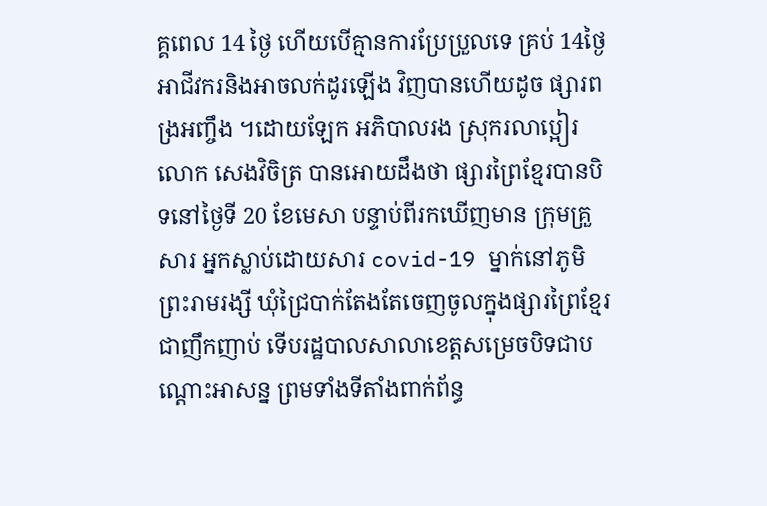គ្គពេល 14 ថ្ងៃ ហើយបើគ្មានការប្រែប្រួលទេ គ្រប់ 14ថ្ងៃអាជីវករនិងអាចលក់ដូរឡើង វិញបានហើយដូច ផ្សារពង្រអញ្ចឹង ។ដោយឡែក អភិបាលរង ស្រុករលាប្អៀរ លោក សេងវិចិត្រ បានអោយដឹងថា ផ្សារព្រៃខ្មែរបានបិទនៅថ្ងៃទី 20 ខែមេសា បន្ទាប់ពីរកឃើញមាន ក្រុមគ្រួសារ អ្នកស្លាប់ដោយសារ covid-19 ម្នាក់នៅភូមិព្រះរាមរង្សី ឃុំជ្រៃបាក់តែងតែចេញចូលក្នុងផ្សារព្រៃខ្មែរ ជាញឹកញាប់ ទើបរដ្ឋបាលសាលាខេត្តសម្រេចបិទជាបណ្ដោះអាសន្ន ព្រមទាំងទីតាំងពាក់ព័ន្ធ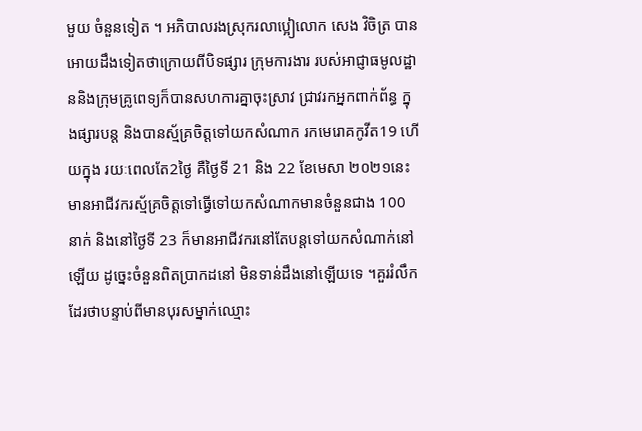មួយ ចំនួនទៀត ។ អភិបាលរងស្រុករលាប្អៀលោក សេង វិចិត្រ បានអោយដឹងទៀតថាក្រោយពីបិទផ្សារ ក្រុមការងារ របស់អាជ្ញាធមូលដ្ឋាននិងក្រុមគ្រូពេទ្យក៏បានសហការគ្នាចុះស្រាវ ជ្រាវរកអ្នកពាក់ព័ន្ធ ក្នុងផ្សារបន្ត និងបានស្ម័គ្រចិត្តទៅយកសំណាក រកមេរោគកូវីត19 ហើយក្នុង រយៈពេលតែ2ថ្ងៃ គឺថ្ងៃទី 21 និង 22 ខែមេសា ២០២១នេះមានអាជីវករស្ម័គ្រចិត្តទៅធ្វើទៅយកសំណាកមានចំនួនជាង 100 នាក់ និងនៅថ្ងៃទី 23 ក៏មានអាជីវករនៅតែបន្តទៅយកសំណាក់នៅឡើយ ដូច្នេះចំនួនពិតប្រាកដនៅ មិនទាន់ដឹងនៅឡើយទេ ។គួររំលឹកដែរថាបន្ទាប់ពីមានបុរសម្នាក់ឈ្មោះ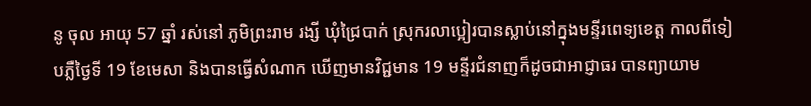នូ ចុល អាយុ 57 ឆ្នាំ រស់នៅ ភូមិព្រះរាម រង្សី ឃុំជ្រៃបាក់ ស្រុករលាប្អៀរបានស្លាប់នៅក្នុងមន្ទីរពេទ្យខេត្ត កាលពីទៀបភ្លឺថ្ងៃទី 19 ខែមេសា និងបានធ្វើសំណាក ឃើញមានវិជ្ជមាន 19 មន្ទីរជំនាញក៏ដូចជាអាជ្ញាធរ បានព្យាយាម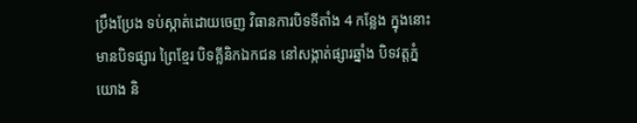ប្រឹងប្រែង ទប់ស្កាត់ដោយចេញ វិធានការបិទទីតាំង 4 កន្លែង ក្នុងនោះមានបិទផ្សារ ព្រៃខ្មែរ បិទគ្លីនិកឯកជន នៅសង្កាត់ផ្សារឆ្នាំង បិទវត្តភ្នំយោង និ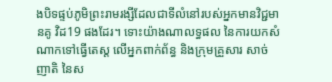ងបិទផ្ទប់ភូមិព្រះរាមរង្សីដែលជាទីលំនៅរបស់អ្នកមានវិជ្ជមានគូ វិដ19 ផងដែរ។ ទោះយ៉ាងណាលទ្ធផល នៃការយកសំណាកទៅធ្វើតេស្ត លើអ្នកពាក់ព័ន្ធ និងក្រុមគ្រួសារ សាច់ញាតិ នៃស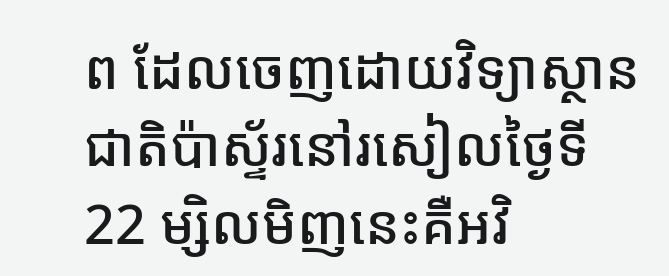ព ដែលចេញដោយវិទ្យាស្ថានជាតិប៉ាស្ទ័រនៅរសៀលថ្ងៃទី 22 ម្សិលមិញនេះគឺអវិ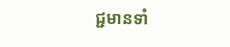ជ្ជមានទាំ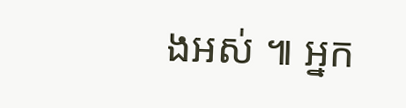ងអស់ ៕ អ្នក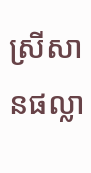ស្រីសានផល្លា